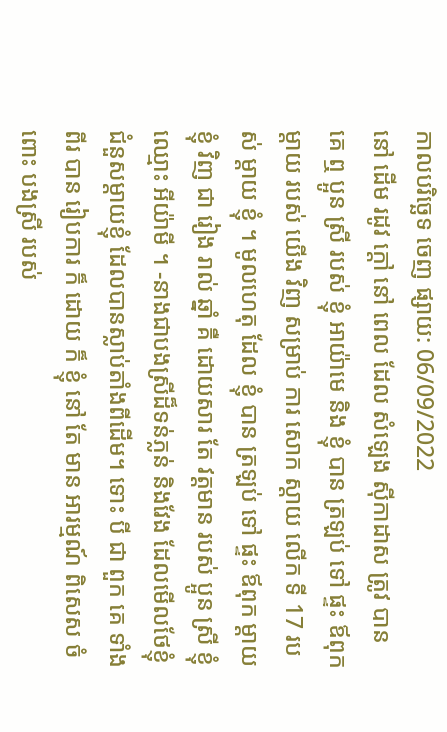កាលបរិច្ឆេទ ចេញ ផ្សាយ: 06/09/2022
នៅ ដើម រដូវ ក្តៅ នៅ ពេល ដែល សំឡេង ស៊ីកាដាស ត្រូវ បាន គេ ឮ ប្អូន ស្រី របស់ ខ្ញុំ អាយ៉ាមេ និង ខ្ញុំ បាន ត្រឡប់ ទៅ ផ្ទះ ឪពុក ម្តាយ របស់ យើង វិញ សម្រាប់ ការ សោក ស្តាយ លើក ទី 17 របស់ ម្តាយ ខ្ញុំ ។ មូលហេតុ ដែល ខ្ញុំ បាន ត្រឡប់ ទៅ ផ្ទះ ឪពុក ម្តាយ ខ្ញុំ វិញ ជា រៀង រាល់ ឆ្នាំ គឺ ដោយសារ តែ វត្តមាន របស់ ប្អូន ស្រី ខ្ញុំ ឈ្មោះ អីយ៉ាមី ។ -នាងជាបងស្រីដ៏ទន់ភ្លន់ និងវែង ដែលមើលថែខ្ញុំ ជំនួសម្តាយខ្ញុំ ដែលបានស្លាប់តាំងពីដើម។ ទោះ បី ជា ពួក គេ ទាំង ពីរ បាន រៀបការ ក៏ ដោយ ក៏ ខ្ញុំ នៅ តែ មាន អារម្មណ៍ ពិសេស ចំពោះ បងស្រី របស់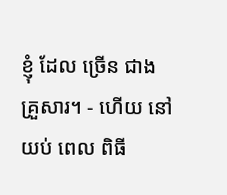ខ្ញុំ ដែល ច្រើន ជាង គ្រួសារ។ - ហើយ នៅ យប់ ពេល ពិធី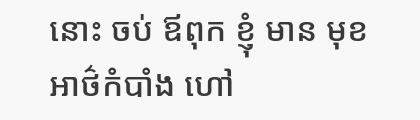នោះ ចប់ ឪពុក ខ្ញុំ មាន មុខ អាថ៌កំបាំង ហៅ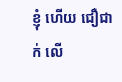ខ្ញុំ ហើយ ជឿជាក់ លើ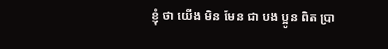ខ្ញុំ ថា យើង មិន មែន ជា បង ប្អូន ពិត ប្រា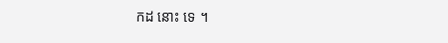កដ នោះ ទេ ។